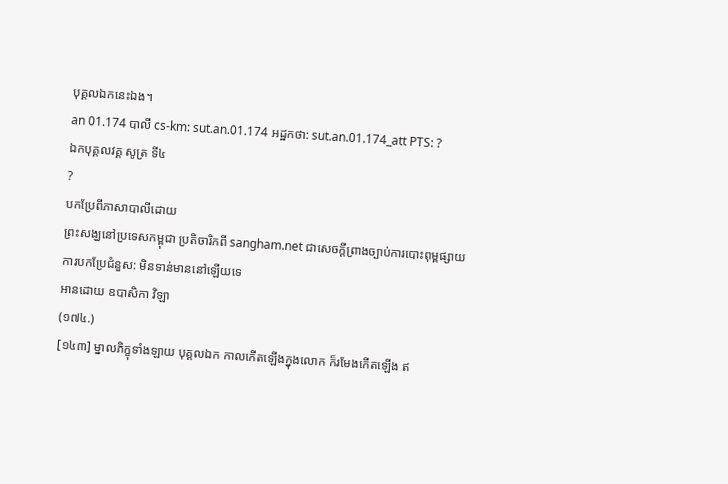បុគ្គលឯកនេះឯង។
an 01.174 បាលី cs-km: sut.an.01.174 អដ្ឋកថា: sut.an.01.174_att PTS: ?
ឯកបុគ្គលវគ្គ សូត្រ ទី៤
?
បកប្រែពីភាសាបាលីដោយ
ព្រះសង្ឃនៅប្រទេសកម្ពុជា ប្រតិចារិកពី sangham.net ជាសេចក្តីព្រាងច្បាប់ការបោះពុម្ពផ្សាយ
ការបកប្រែជំនួស: មិនទាន់មាននៅឡើយទេ
អានដោយ ឧបាសិកា វិឡា
(១៧៤.)
[១៤៣] ម្នាលភិក្ខុទាំងឡាយ បុគ្គលឯក កាលកើតឡើងក្នុងលោក ក៏រមែងកើតឡើង ឥ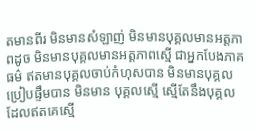តមានពីរ មិនមានសំឡាញ់ មិនមានបុគ្គលមានអត្តភាពដូច មិនមានបុគ្គលមានអត្តភាពស្មើ ជាអ្នកបែងភាគធម៌ ឥតមានបុគ្គលចាប់កំហុសបាន មិនមានបុគ្គលប្រៀបផ្ទឹមបាន មិនមាន បុគ្គលស្មើ ស្មើតែនឹងបុគ្គលដែលឥតគេស្មើ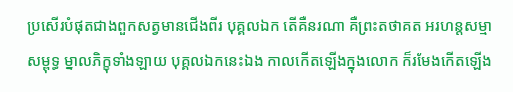ប្រសើរបំផុតជាងពួកសត្វមានជើងពីរ បុគ្គលឯក តើគឺនរណា គឺព្រះតថាគត អរហន្តសម្មាសម្ពុទ្ធ ម្នាលភិក្ខុទាំងឡាយ បុគ្គលឯកនេះឯង កាលកើតឡើងក្នុងលោក ក៏រមែងកើតឡើង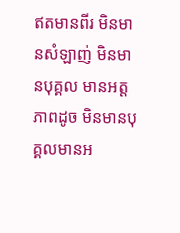ឥតមានពីរ មិនមានសំឡាញ់ មិនមានបុគ្គល មានអត្តភាពដូច មិនមានបុគ្គលមានអ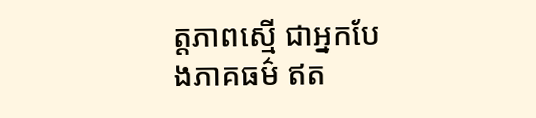ត្តភាពស្មើ ជាអ្នកបែងភាគធម៌ ឥត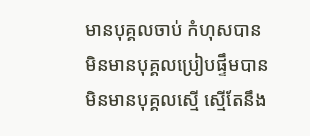មានបុគ្គលចាប់ កំហុសបាន មិនមានបុគ្គលប្រៀបផ្ទឹមបាន មិនមានបុគ្គលស្មើ ស្មើតែនឹង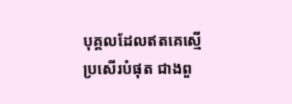បុគ្គលដែលឥតគេស្មើ ប្រសើរបំផុត ជាងពួ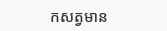កសត្វមាន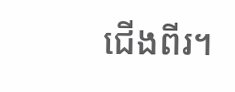ជើងពីរ។